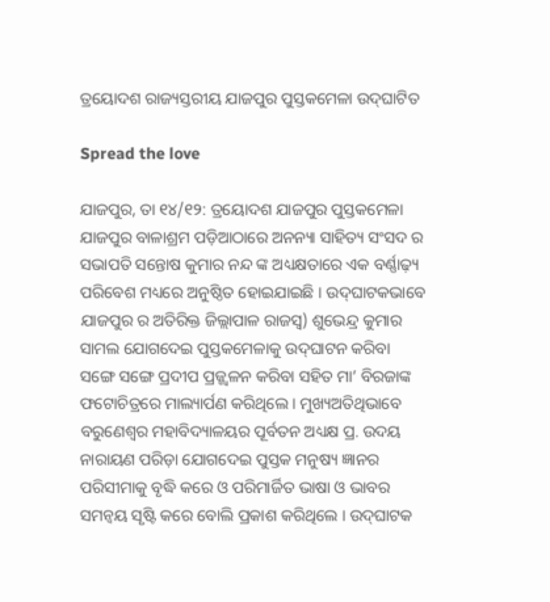ତ୍ରୟୋଦଶ ରାଜ୍ୟସ୍ତରୀୟ ଯାଜପୁର ପୁସ୍ତକମେଳା ଉଦ୍‌ଘାଟିତ

Spread the love

ଯାଜପୁର, ତା ୧୪/୧୨: ତ୍ରୟୋଦଶ ଯାଜପୁର ପୁସ୍ତକମେଳା ଯାଜପୁର ବାଳାଶ୍ରମ ପଡ଼ିଆଠାରେ ଅନନ୍ୟା ସାହିତ୍ୟ ସଂସଦ ର ସଭାପତି ସନ୍ତୋଷ କୁମାର ନନ୍ଦ ଙ୍କ ଅଧ୍ୟକ୍ଷତାରେ ଏକ ବର୍ଣ୍ଣାଢ଼୍ୟ ପରିବେଶ ମଧ୍ୟରେ ଅନୁଷ୍ଠିତ ହୋଇଯାଇଛି । ଉଦ୍‌ଘାଟକଭାବେ ଯାଜପୁର ର ଅତିରିକ୍ତ ଜିଲ୍ଲାପାଳ ରାଜସ୍ୱ) ଶୁଭେନ୍ଦ୍ର କୁମାର ସାମଲ ଯୋଗଦେଇ ପୁସ୍ତକମେଳାକୁ ଉଦ୍‌ଘାଟନ କରିବା ସଙ୍ଗେ ସଙ୍ଗେ ପ୍ରଦୀପ ପ୍ରଜ୍ଜ୍ୱଳନ କରିବା ସହିତ ମା’ ବିରଜାଙ୍କ ଫଟୋଚିତ୍ରରେ ମାଲ୍ୟାର୍ପଣ କରିଥିଲେ । ମୁଖ୍ୟଅତିଥିଭାବେ ବରୁଣେଶ୍ୱର ମହାବିଦ୍ୟାଳୟର ପୂର୍ବତନ ଅଧ୍ୟକ୍ଷ ପ୍ର. ଉଦୟ ନାରାୟଣ ପରିଡ଼ା ଯୋଗଦେଇ ପୁସ୍ତକ ମନୁଷ୍ୟ ଜ୍ଞାନର ପରିସୀମାକୁ ବୃଦ୍ଧି କରେ ଓ ପରିମାର୍ଜିତ ଭାଷା ଓ ଭାବର ସମନ୍ୱୟ ସୃଷ୍ଟି କରେ ବୋଲି ପ୍ରକାଶ କରିଥିଲେ । ଉଦ୍‌ଘାଟକ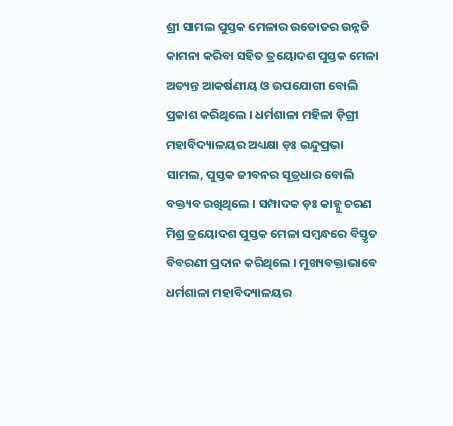ଶ୍ରୀ ସାମଲ ପୁସ୍ତକ ମେଳାର ଉତୋତର ଉନ୍ନତି କାମନା କରିବା ସହିତ ତ୍ରୟୋଦଶ ପୁସ୍ତକ ମେଳା ଅତ୍ୟନ୍ତ ଆକର୍ଷଣୀୟ ଓ ଉପଯୋଗୀ ବୋଲି ପ୍ରକାଶ କରିଥିଲେ । ଧର୍ମଶାଳା ମହିଳା ଡ଼ିଗ୍ରୀ ମହାବିଦ୍ୟାଳୟର ଅଧ୍ୟକ୍ଷା ଡ଼ଃ ଇନ୍ଦୁପ୍ରଭା ସାମଲ, ପୁସ୍ତକ ଜୀବନର ସୂତ୍ରଧାର ବୋଲି ବକ୍ତ୍ୟବ ରଖିଥିଲେ । ସମ୍ପାଦକ ଡ଼ଃ କାହ୍ନୁ ଚରଣ ମିଶ୍ର ତ୍ରୟୋଦଶ ପୁସ୍ତକ ମେଳା ସମ୍ବନ୍ଧରେ ବିସ୍ତୃତ ବିବରଣୀ ପ୍ରଦାନ କରିଥିଲେ । ମୁଖ୍ୟବକ୍ତାଭାବେ ଧର୍ମଶାଳା ମହାବିଦ୍ୟାଳୟର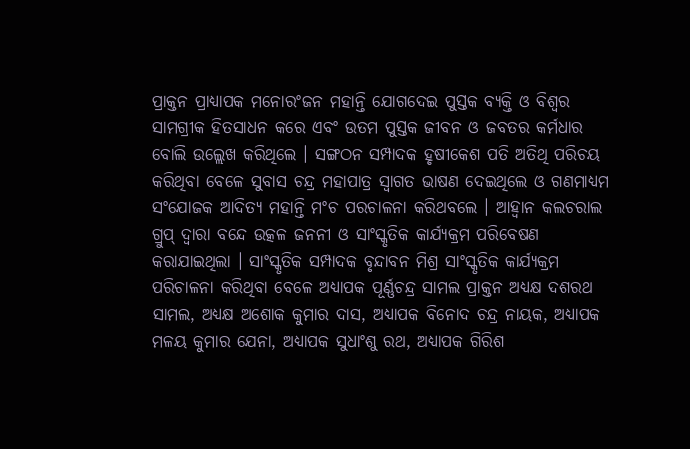ପ୍ରାକ୍ତନ ପ୍ରାଧ୍ୟାପକ ମନୋରଂଜନ ମହାନ୍ତି ଯୋଗଦେଇ ପୁସ୍ତକ ବ୍ୟକ୍ତି ଓ ବିଶ୍ୱର ସାମଗ୍ରୀକ ହିତସାଧନ କରେ ଏବଂ ଉତମ ପୁସ୍ତକ ଜୀବନ ଓ ଜବତର କର୍ମଧାର ବୋଲି ଉଲ୍ଲେଖ କରିଥିଲେ । ସଙ୍ଗଠନ ସମ୍ପାଦକ ହୃଷୀକେଶ ପତି ଅତିଥି ପରିଚୟ କରିଥିବା ବେଳେ ସୁବାସ ଚନ୍ଦ୍ର ମହାପାତ୍ର ସ୍ୱାଗତ ଭାଷଣ ଦେଇଥିଲେ ଓ ଗଣମାଧ୍ୟମ ସଂଯୋଜକ ଆଦିତ୍ୟ ମହାନ୍ତି ମଂଚ ପରଚାଳନା କରିଥବଲେ । ଆହ୍ୱାନ କଲଚରାଲ ଗ୍ରୁପ୍ ଦ୍ୱାରା ବନ୍ଦେ ଉତ୍କଳ ଜନନୀ ଓ ସାଂସ୍କୃତିକ କାର୍ଯ୍ୟକ୍ରମ ପରିବେଷଣ କରାଯାଇଥିଲା । ସାଂସ୍କୃତିକ ସମ୍ପାଦକ ବୃନ୍ଦାବନ ମିଶ୍ର ସାଂସ୍କୃତିକ କାର୍ଯ୍ୟକ୍ରମ ପରିଚାଳନା କରିଥିବା ବେଳେ ଅଧ୍ୟାପକ ପୂର୍ଣ୍ଣଚନ୍ଦ୍ର ସାମଲ ପ୍ରାକ୍ତନ ଅଧ୍ୟକ୍ଷ ଦଶରଥ ସାମଲ, ଅଧ୍ୟକ୍ଷ ଅଶୋକ କୁମାର ଦାସ, ଅଧ୍ୟାପକ ବିନୋଦ ଚନ୍ଦ୍ର ନାୟକ, ଅଧ୍ୟାପକ ମଳୟ କୁମାର ଯେନା, ଅଧ୍ୟାପକ ସୁଧାଂଶୁ ରଥ, ଅଧ୍ୟାପକ ଗିରିଶ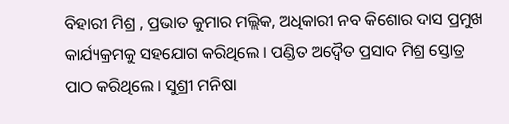ବିହାରୀ ମିଶ୍ର , ପ୍ରଭାତ କୁମାର ମଲ୍ଲିକ, ଅଧିକାରୀ ନବ କିଶୋର ଦାସ ପ୍ରମୁଖ କାର୍ଯ୍ୟକ୍ରମକୁ ସହଯୋଗ କରିଥିଲେ । ପଣ୍ଡିତ ଅଦ୍ୱୈତ ପ୍ରସାଦ ମିଶ୍ର ସ୍ତୋତ୍ର ପାଠ କରିଥିଲେ । ସୁଶ୍ରୀ ମନିଷା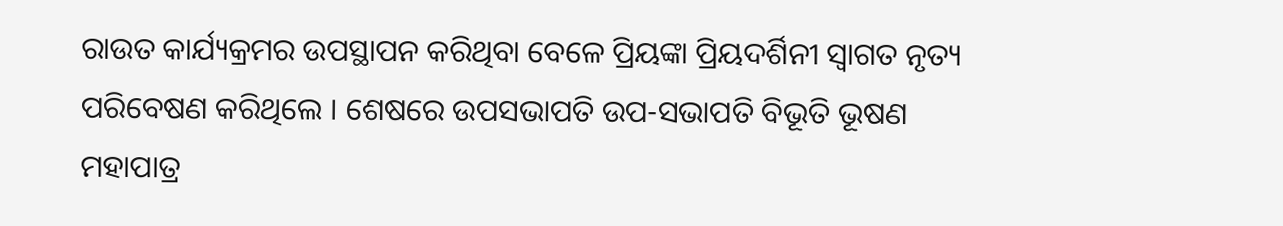ରାଉତ କାର୍ଯ୍ୟକ୍ରମର ଉପସ୍ଥାପନ କରିଥିବା ବେଳେ ପ୍ରିୟଙ୍କା ପ୍ରିୟଦର୍ଶିନୀ ସ୍ୱାଗତ ନୃତ୍ୟ ପରିବେଷଣ କରିଥିଲେ । ଶେଷରେ ଉପସଭାପତି ଉପ-ସଭାପତି ବିଭୂତି ଭୂଷଣ ମହାପାତ୍ର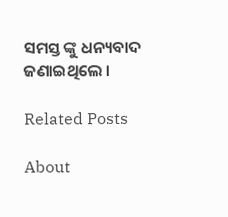ସମସ୍ତ ଙ୍କୁ ଧନ୍ୟବାଦ ଜଣାଇଥିଲେ ।

Related Posts

About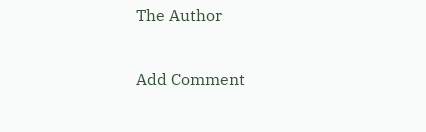The Author

Add Comment